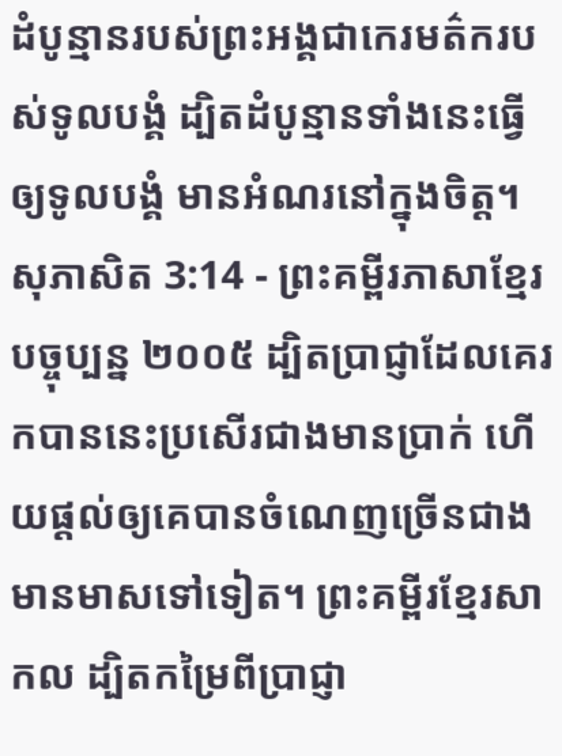ដំបូន្មានរបស់ព្រះអង្គជាកេរមត៌ករបស់ទូលបង្គំ ដ្បិតដំបូន្មានទាំងនេះធ្វើឲ្យទូលបង្គំ មានអំណរនៅក្នុងចិត្ត។
សុភាសិត 3:14 - ព្រះគម្ពីរភាសាខ្មែរបច្ចុប្បន្ន ២០០៥ ដ្បិតប្រាជ្ញាដែលគេរកបាននេះប្រសើរជាងមានប្រាក់ ហើយផ្ដល់ឲ្យគេបានចំណេញច្រើនជាងមានមាសទៅទៀត។ ព្រះគម្ពីរខ្មែរសាកល ដ្បិតកម្រៃពីប្រាជ្ញា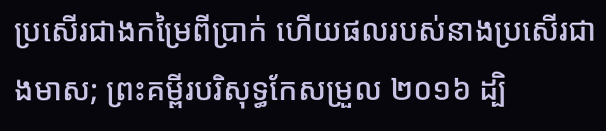ប្រសើរជាងកម្រៃពីប្រាក់ ហើយផលរបស់នាងប្រសើរជាងមាស; ព្រះគម្ពីរបរិសុទ្ធកែសម្រួល ២០១៦ ដ្បិ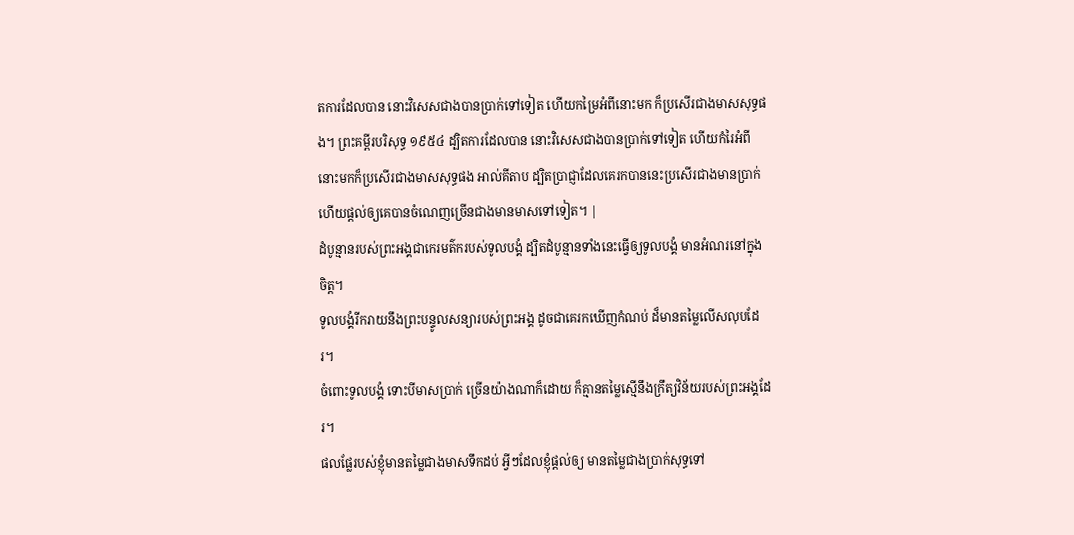តការដែលបាន នោះវិសេសជាងបានប្រាក់ទៅទៀត ហើយកម្រៃអំពីនោះមក ក៏ប្រសើរជាងមាសសុទ្ធផង។ ព្រះគម្ពីរបរិសុទ្ធ ១៩៥៤ ដ្បិតការដែលបាន នោះវិសេសជាងបានប្រាក់ទៅទៀត ហើយកំរៃអំពីនោះមកក៏ប្រសើរជាងមាសសុទ្ធផង អាល់គីតាប ដ្បិតប្រាជ្ញាដែលគេរកបាននេះប្រសើរជាងមានប្រាក់ ហើយផ្ដល់ឲ្យគេបានចំណេញច្រើនជាងមានមាសទៅទៀត។ |
ដំបូន្មានរបស់ព្រះអង្គជាកេរមត៌ករបស់ទូលបង្គំ ដ្បិតដំបូន្មានទាំងនេះធ្វើឲ្យទូលបង្គំ មានអំណរនៅក្នុងចិត្ត។
ទូលបង្គំរីករាយនឹងព្រះបន្ទូលសន្យារបស់ព្រះអង្គ ដូចជាគេរកឃើញកំណប់ ដ៏មានតម្លៃលើសលុបដែរ។
ចំពោះទូលបង្គំ ទោះបីមាសប្រាក់ ច្រើនយ៉ាងណាក៏ដោយ ក៏គ្មានតម្លៃស្មើនឹងក្រឹត្យវិន័យរបស់ព្រះអង្គដែរ។
ផលផ្លែរបស់ខ្ញុំមានតម្លៃជាងមាសទឹកដប់ អ្វីៗដែលខ្ញុំផ្ដល់ឲ្យ មានតម្លៃជាងប្រាក់សុទ្ធទៅ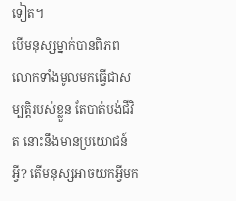ទៀត។
បើមនុស្សម្នាក់បានពិភពលោកទាំងមូលមកធ្វើជាសម្បត្តិរបស់ខ្លួន តែបាត់បង់ជីវិត នោះនឹងមានប្រយោជន៍អ្វី? តើមនុស្សអាចយកអ្វីមក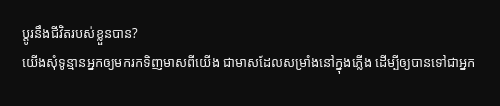ប្ដូរនឹងជីវិតរបស់ខ្លួនបាន?
យើងសុំទូន្មានអ្នកឲ្យមករកទិញមាសពីយើង ជាមាសដែលសម្រាំងនៅក្នុងភ្លើង ដើម្បីឲ្យបានទៅជាអ្នក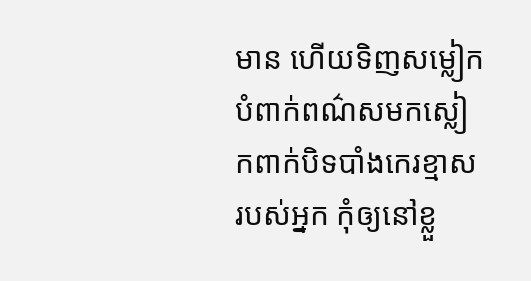មាន ហើយទិញសម្លៀកបំពាក់ពណ៌សមកស្លៀកពាក់បិទបាំងកេរខ្មាសរបស់អ្នក កុំឲ្យនៅខ្លួ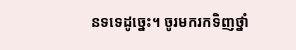នទទេដូច្នេះ។ ចូរមករកទិញថ្នាំ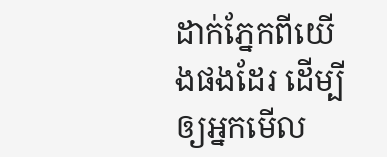ដាក់ភ្នែកពីយើងផងដែរ ដើម្បីឲ្យអ្នកមើល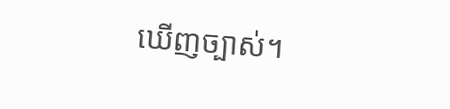ឃើញច្បាស់។